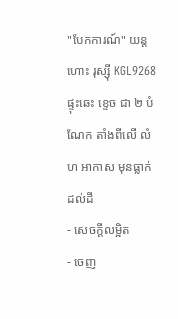"បែកការណ៍" យន្តហោះ រុស្ស៊ី KGL9268 ផ្ទុះឆេះ ខ្ទេច ជា ២ បំណែក តាំងពីលើ លំហ អាកាស មុនធ្លាក់ដល់ដី
- សេចក្ដីលម្អិត
- ចេញ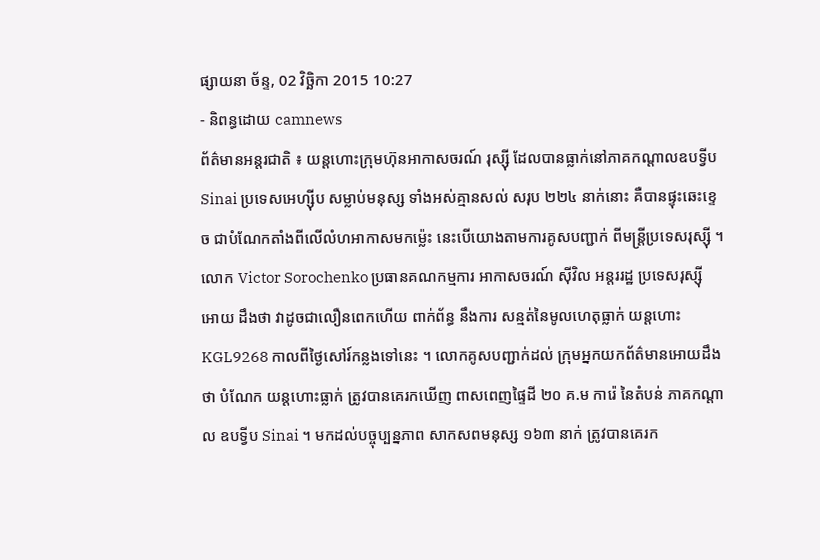ផ្សាយនា ច័ន្ទ, 02 វិច្ឆិកា 2015 10:27
- និពន្ធដោយ camnews
ព័ត៌មានអន្តរជាតិ ៖ យន្តហោះក្រុមហ៊ុនអាកាសចរណ៍ រុស្ស៊ី ដែលបានធ្លាក់នៅភាគកណ្តាលឧបទ្វីប Sinai ប្រទេសអេហ្ស៊ីប សម្លាប់មនុស្ស ទាំងអស់គ្មានសល់ សរុប ២២៤ នាក់នោះ គឺបានផ្ទុះឆេះខ្ទេច ជាបំណែកតាំងពីលើលំហអាកាសមកម្ល៉េះ នេះបើយោងតាមការគូសបញ្ជាក់ ពីមន្រ្តីប្រទេសរុស្ស៊ី ។
លោក Victor Sorochenko ប្រធានគណកម្មការ អាកាសចរណ៍ ស៊ីវិល អន្តររដ្ឋ ប្រទេសរុស្ស៊ី អោយ ដឹងថា វាដូចជាលឿនពេកហើយ ពាក់ព័ន្ធ នឹងការ សន្មត់នៃមូលហេតុធ្លាក់ យន្តហោះ KGL9268 កាលពីថ្ងៃសៅរ៍កន្លងទៅនេះ ។ លោកគូសបញ្ជាក់ដល់ ក្រុមអ្នកយកព័ត៌មានអោយដឹងថា បំណែក យន្តហោះធ្លាក់ ត្រូវបានគេរកឃើញ ពាសពេញផ្ទៃដី ២០ គ.ម ការ៉េ នៃតំបន់ ភាគកណ្តាល ឧបទ្វីប Sinai ។ មកដល់បច្ចុប្បន្នភាព សាកសពមនុស្ស ១៦៣ នាក់ ត្រូវបានគេរក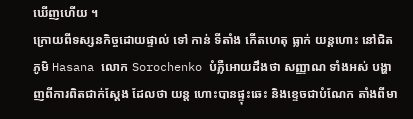ឃើញហើយ ។
ក្រោយពីទស្សនកិច្ចដោយផ្ទាល់ ទៅ កាន់ ទីតាំង កើតហេតុ ធ្លាក់ យន្តហោះ នៅជិតភូមិ Hasana លោក Sorochenko បំភ្លឺអោយដឹងថា សញ្ញាណ ទាំងអស់ បង្ហាញពីការពិតជាក់ស្តែង ដែលថា យន្ត ហោះបានផ្ទុះឆេះ និងខ្ទេចជាបំណែក តាំងពីមា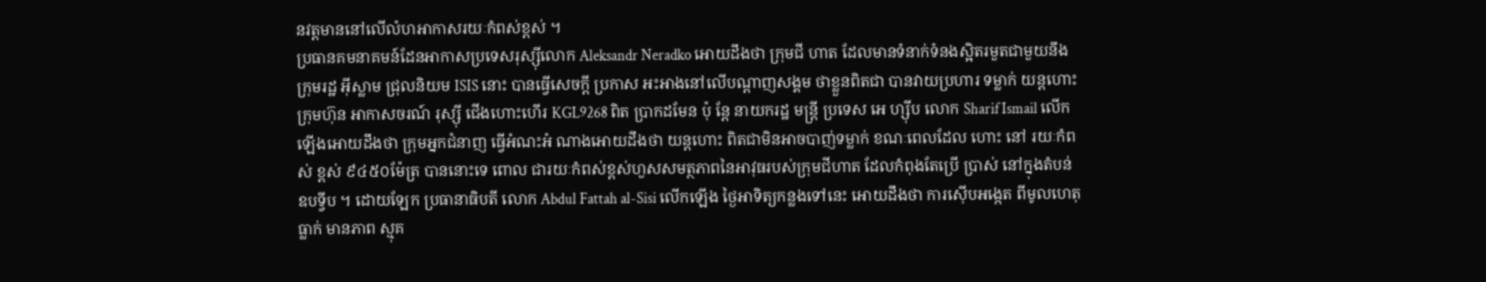នវត្តមាននៅលើលំហអាកាសរយៈកំពស់ខ្ពស់ ។
ប្រធានគមនាគមន៍ដែនអាកាសប្រទេសរុស្ស៊ីលោក Aleksandr Neradko អោយដឹងថា ក្រុមជី ហាត ដែលមានទំនាក់ទំនងស្អិតរមួតជាមួយនឹង ក្រុមរដ្ឋ អ៊ីស្លាម ជ្រុលនិយម ISIS នោះ បានធ្វើសេចក្តី ប្រកាស អះអាងនៅលើបណ្តាញសង្គម ថាខ្លួនពិតជា បានវាយប្រហារ ទម្លាក់ យន្តហោះក្រុមហ៊ុន អាកាសចរណ៍ រុស្ស៊ី ជើងហោះហើរ KGL9268 ពិត ប្រាកដមែន ប៉ុ ន្តែ នាយករដ្ឋ មន្រ្តី ប្រទេស អេ ហ្ស៊ីប លោក Sharif Ismail លើកឡើងអោយដឹងថា ក្រុមអ្នកជំនាញ ធ្វើអំណះអំ ណាងអោយដឹងថា យន្តហោះ ពិតជាមិនអាចបាញ់ទម្លាក់ ខណៈពេលដែល ហោះ នៅ រយៈកំពស់ ខ្ពស់ ៩៤៥០ម៉ែត្រ បាននោះទេ ពោល ជារយៈកំពស់ខ្ពស់ហួសសមត្ថភាពនៃអាវុធរបស់ក្រុមជីហាត ដែលកំពុងតែប្រើ ប្រាស់ នៅក្នុងតំបន់ ឧបទ្វីប ។ ដោយឡែក ប្រធានាធិបតី លោក Abdul Fattah al-Sisi លើកឡើង ថ្ងៃអាទិត្យកន្លងទៅនេះ អោយដឹងថា ការស៊ើបអង្កេត ពីមូលហេតុធ្លាក់ មានភាព ស្មុគ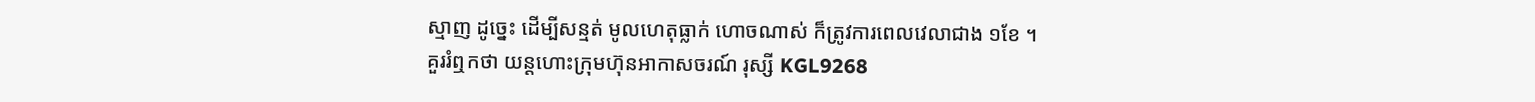ស្មាញ ដូច្នេះ ដើម្បីសន្មត់ មូលហេតុធ្លាក់ ហោចណាស់ ក៏ត្រូវការពេលវេលាជាង ១ខែ ។
គួររំឮកថា យន្តហោះក្រុមហ៊ុនអាកាសចរណ៍ រុស្សី KGL9268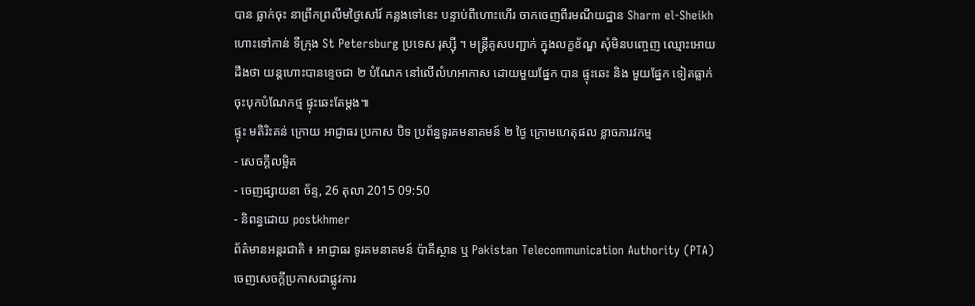បាន ធ្លាក់ចុះ នាព្រឹកព្រលឹមថ្ងៃសៅរ៍ កន្លងទៅនេះ បន្ទាប់ពីហោះហើរ ចាកចេញពីរមណីយដ្ឋាន Sharm el-Sheikh ហោះទៅកាន់ ទីក្រុង St Petersburg ប្រទេស រុស្ស៊ី ។ មន្រ្តីគូសបញ្ជាក់ ក្នុងលក្ខខ័ណ្ឌ សុំមិនបញ្ចេញ ឈ្មោះអោយដឹងថា យន្តហោះបានខ្ទេចជា ២ បំណែក នៅលើលំហអាកាស ដោយមួយផ្នែក បាន ផ្ទុះឆេះ និង មួយផ្នែក ទៀតធ្លាក់ចុះបុកបំណែកថ្ម ផ្ទុះឆេះតែម្តង៕
ផ្ទុះ មតិរិះគន់ ក្រោយ អាជ្ញាធរ ប្រកាស បិទ ប្រព័ន្ធទូរគមនាគមន៍ ២ ថ្ងៃ ក្រោមហេតុផល ខ្លាចភារវកម្ម
- សេចក្ដីលម្អិត
- ចេញផ្សាយនា ច័ន្ទ, 26 តុលា 2015 09:50
- និពន្ធដោយ postkhmer
ព័ត៌មានអន្តរជាតិ ៖ អាជ្ញាធរ ទូរគមនាគមន៍ ប៉ាគីស្ថាន ឬ Pakistan Telecommunication Authority (PTA) ចេញសេចក្តីប្រកាសជាផ្លូវការ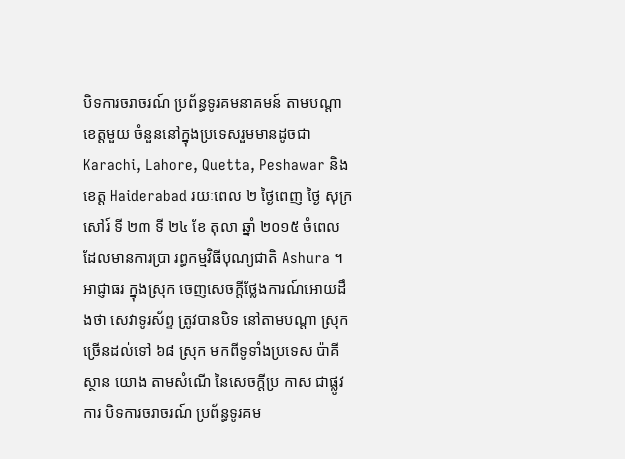បិទការចរាចរណ៍ ប្រព័ន្ធទូរគមនាគមន៍ តាមបណ្តាខេត្តមួយ ចំនួននៅក្នុងប្រទេសរួមមានដូចជា Karachi, Lahore, Quetta, Peshawar និង ខេត្ត Haiderabad រយៈពេល ២ ថ្ងៃពេញ ថ្ងៃ សុក្រ សៅរ៍ ទី ២៣ ទី ២៤ ខែ តុលា ឆ្នាំ ២០១៥ ចំពេលដែលមានការប្រា រព្ធកម្មវិធីបុណ្យជាតិ Ashura ។
អាជ្ញាធរ ក្នុងស្រុក ចេញសេចក្តីថ្លែងការណ៍អោយដឹងថា សេវាទូរស័ព្ទ ត្រូវបានបិទ នៅតាមបណ្តា ស្រុកច្រើនដល់ទៅ ៦៨ ស្រុក មកពីទូទាំងប្រទេស ប៉ាគីស្ថាន យោង តាមសំណើ នៃសេចក្តីប្រ កាស ជាផ្លូវការ បិទការចរាចរណ៍ ប្រព័ន្ធទូរគម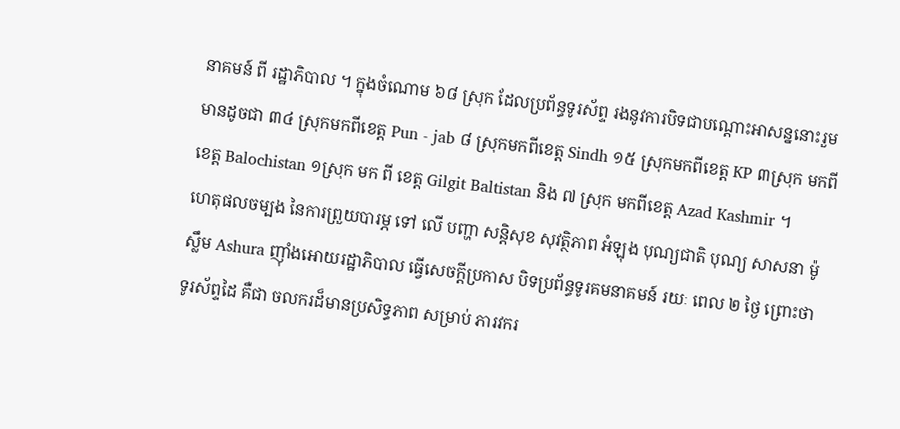នាគមន៍ ពី រដ្ឋាភិបាល ។ ក្នុងចំណោម ៦៨ ស្រុក ដែលប្រព័ន្ធទូរស័ព្ទ រងនូវការបិទជាបណ្តោះអាសន្ននោះរួមមានដូចជា ៣៤ ស្រុកមកពីខេត្ត Pun - jab ៨ ស្រុកមកពីខេត្ត Sindh ១៥ ស្រុកមកពីខេត្ត KP ៣ស្រុក មកពីខេត្ត Balochistan ១ស្រុក មក ពី ខេត្ត Gilgit Baltistan និង ៧ ស្រុក មកពីខេត្ត Azad Kashmir ។
ហេតុផលចម្បង នៃការព្រួយបារម្ភ ទៅ លើ បញ្ហា សន្តិសុខ សុវត្ថិភាព អំឡុង បុណ្យជាតិ បុណ្យ សាសនា ម៉ូស្លឹម Ashura ញ៉ាំងអោយរដ្ឋាភិបាល ធ្វើសេចក្តីប្រកាស បិទប្រព័ន្ធទូរគមនាគមន៍ រយៈ ពេល ២ ថ្ងៃ ព្រោះថា ទូរស័ព្ទដៃ គឺជា ចលករដ៏មានប្រសិទ្ធភាព សម្រាប់ ភារវករ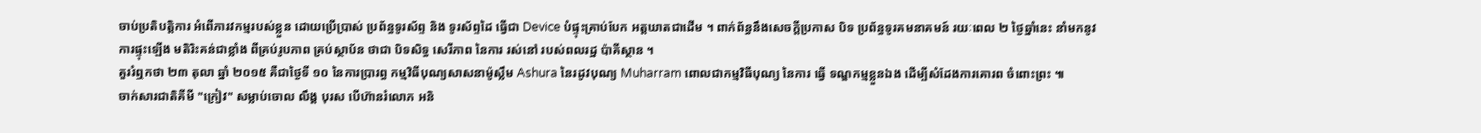ចាប់ប្រតិបត្តិការ អំពើភារវកម្មរបស់ខ្លួន ដោយប្រើប្រាស់ ប្រព័ន្ធទូរស័ព្ទ និង ទូរស័ព្ទដៃ ធ្វើជា Device បំផ្ទុះគ្រាប់បែក អត្តឃាតជាដើម ។ ពាក់ព័ន្ធនឹងសេចក្តីប្រកាស បិទ ប្រព័ន្ធទូរគមនាគមន៍ រយៈពេល ២ ថ្ងៃឆ្នាំនេះ នាំមកនូវ ការផ្ទុះឡើង មតិរិះគន់ជាខ្លាំង ពីគ្រប់រូបភាព គ្រប់ស្ថាប័ន ថាជា បិទសិទ្ធ សេរីភាព នៃការ រស់នៅ របស់ពលរដ្ឋ ប៉ាគីស្ថាន ។
គួររំឮកថា ២៣ តុលា ឆ្នាំ ២០១៥ គឺជាថ្ងៃទី ១០ នៃការប្រារព្ធ កម្មវិធីបុណ្យសាសនាម៉ូស្លឹម Ashura នៃរដូវបុណ្យ Muharram ពោលជាកម្មវិធីបុណ្យ នៃការ ធ្វើ ទណ្ឌកម្មខ្លួនឯង ដើម្បីសំដែងការគោរព ចំពោះព្រះ ៕
ចាក់សារជាតិគីមី "ក្រៀវ" សម្លាប់ចោល លឹង្គ បុរស បើហ៊ានរំលោភ អនិ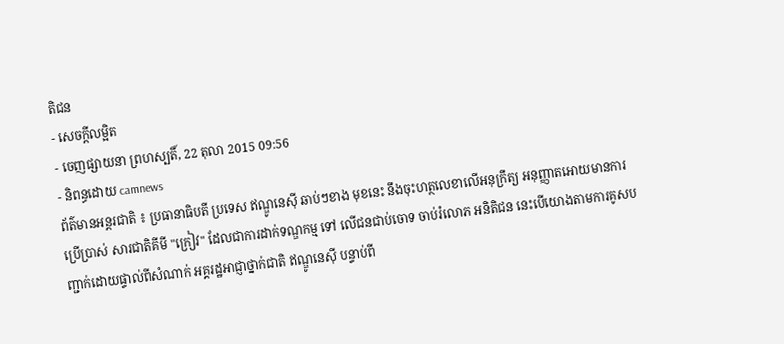តិជន
- សេចក្ដីលម្អិត
- ចេញផ្សាយនា ព្រហស្បតិ៍, 22 តុលា 2015 09:56
- និពន្ធដោយ camnews
ព័ត៌មានអន្តរជាតិ ៖ ប្រធានាធិបតី ប្រទេស ឥណ្ឌូនេស៊ី ឆាប់ៗខាង មុខនេះ នឹងចុះហត្ថលេខាលើអនុក្រឹត្យ អនុញ្ញាតអោយមានការប្រើប្រាស់ សារជាតិគីមី "ក្រៀវ" ដែលជាការដាក់ទណ្ឌកម្ម ទៅ លើជនជាប់ចោទ ចាប់រំលោភ អនិតិជន នេះបើយោងតាមការគូសបញ្ជាក់ដោយផ្ទាល់ពីសំណាក់ អគ្គរដ្ឋអាជ្ញាថ្នាក់ជាតិ ឥណ្ឌូនេស៊ី បន្ទាប់ពី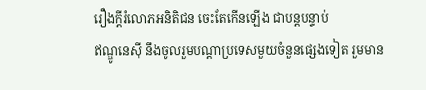រឿងក្តីរំលោភអនិតិជន ចេះតែកើនឡើង ជាបន្តបន្ទាប់
ឥណ្ឌូនេស៊ី នឹងចូលរួមបណ្តាប្រទេសមួយចំនួនផ្សេងទៀត រួមមាន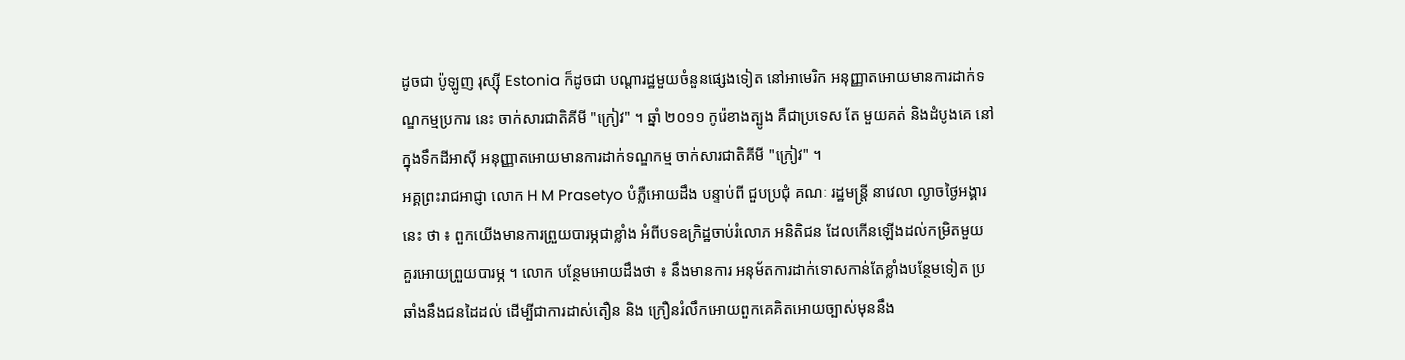ដូចជា ប៉ូឡូញ រុស្ស៊ី Estonia ក៏ដូចជា បណ្តារដ្ឋមួយចំនួនផ្សេងទៀត នៅអាមេរិក អនុញ្ញាតអោយមានការដាក់ទណ្ឌកម្មប្រការ នេះ ចាក់សារជាតិគីមី "ក្រៀវ" ។ ឆ្នាំ ២០១១ កូរ៉េខាងត្បូង គឺជាប្រទេស តែ មួយគត់ និងដំបូងគេ នៅក្នុងទឹកដីអាស៊ី អនុញ្ញាតអោយមានការដាក់ទណ្ឌកម្ម ចាក់សារជាតិគីមី "ក្រៀវ" ។
អគ្គព្រះរាជអាជ្ញា លោក H M Prasetyo បំភ្លឺអោយដឹង បន្ទាប់ពី ជួបប្រជុំ គណៈ រដ្ឋមន្រ្តី នាវេលា ល្ងាចថ្ងៃអង្គារនេះ ថា ៖ ពួកយើងមានការព្រួយបារម្ភជាខ្លាំង អំពីបទឧក្រិដ្ឋចាប់រំលោភ អនិតិជន ដែលកើនឡើងដល់កម្រិតមួយ គួរអោយព្រួយបារម្ភ ។ លោក បន្ថែមអោយដឹងថា ៖ នឹងមានការ អនុម័តការដាក់ទោសកាន់តែខ្លាំងបន្ថែមទៀត ប្រឆាំងនឹងជនដៃដល់ ដើម្បីជាការដាស់តឿន និង ក្រឿនរំលឹកអោយពួកគេគិតអោយច្បាស់មុននឹង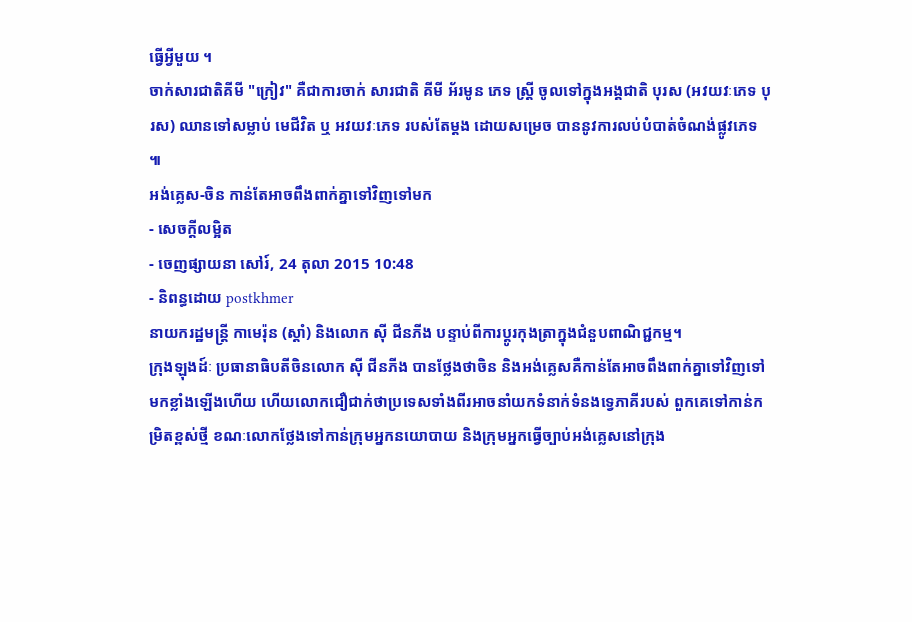ធ្វើអ្វីមួយ ។
ចាក់សារជាតិគីមី "ក្រៀវ" គឺជាការចាក់ សារជាតិ គីមី អ័រមូន ភេទ ស្រ្តី ចូលទៅក្នុងអង្គជាតិ បុរស (អវយវៈភេទ បុរស) ឈានទៅសម្លាប់ មេជីវិត ឬ អវយវៈភេទ របស់តែម្តង ដោយសម្រេច បាននូវការលប់បំបាត់ចំណង់ផ្លូវភេទ ៕
អង់គ្លេស-ចិន កាន់តែអាចពឹងពាក់គ្នាទៅវិញទៅមក
- សេចក្ដីលម្អិត
- ចេញផ្សាយនា សៅរ៍, 24 តុលា 2015 10:48
- និពន្ធដោយ postkhmer
នាយករដ្ឋមន្ត្រី កាមេរ៉ុន (ស្តាំ) និងលោក ស៊ី ជីនភីង បន្ទាប់ពីការប្តូរកុងត្រាក្នុងជំនួបពាណិជ្ជកម្ម។
ក្រុងឡុងដ៍ៈ ប្រធានាធិបតីចិនលោក ស៊ី ជីនភីង បានថ្លែងថាចិន និងអង់គ្លេសគឺកាន់តែអាចពឹងពាក់គ្នាទៅវិញទៅមកខ្លាំងឡើងហើយ ហើយលោកជឿជាក់ថាប្រទេសទាំងពីរអាចនាំយកទំនាក់ទំនងទ្វេភាគីរបស់ ពួកគេទៅកាន់កម្រិតខ្ពស់ថ្មី ខណៈលោកថ្លែងទៅកាន់ក្រុមអ្នកនយោបាយ និងក្រុមអ្នកធ្វើច្បាប់អង់គ្លេសនៅក្រុង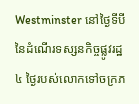Westminster នៅថ្ងៃទីបីនៃដំណើរទស្សនកិច្ចផ្លូវរដ្ឋ ៤ ថ្ងៃរបស់លោកទៅចក្រភ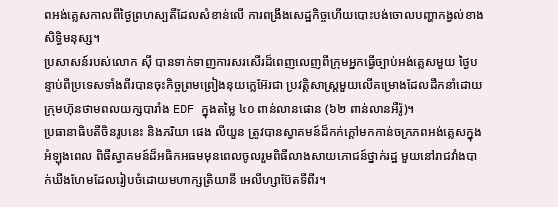ពអង់គ្លេសកាលពីថ្ងៃព្រហស្បតិ៍ដែលសំខាន់លើ ការពង្រឹងសេដ្ឋកិច្ចហើយបោះបង់ចោលបញ្ហាកង្វល់ខាងសិទ្ធិមនុស្ស។
ប្រសាសន៍របស់លោក ស៊ី បានទាក់ទាញការសរសើរដ៏ពេញលេញពីក្រុមអ្នកធ្វើច្បាប់អង់គ្លេសមួយ ថ្ងៃបន្ទាប់ពីប្រទេសទាំងពីរបានចុះកិច្ចព្រមព្រៀងនុយក្លេអ៊ែរជា ប្រវត្តិសាស្ត្រមួយលើគម្រោងដែលដឹកនាំដោយក្រុមហ៊ុនថាមពលយក្សបារាំង EDF ក្នុងតម្លៃ ៤០ ពាន់លានផោន (៦២ ពាន់លានអឺរ៉ូ)។
ប្រធានាធិបតីចិនរូបនេះ និងភរិយា ផេង លីយួន ត្រូវបានស្វាគមន៍ដ៏កក់ក្តៅមកកាន់ចក្រភពអង់គ្លេសក្នុងអំឡុងពេល ពិធីស្វាគមន៍ដ៏អធិកអធមមុនពេលចូលរួមពិធីលាងសាយភោជន៍ថ្នាក់រដ្ឋ មួយនៅរាជវាំងបាក់ឃីងហែមដែលរៀបចំដោយមហាក្សតិ្រយានី អេលីហ្សាប៊ែតទីពីរ។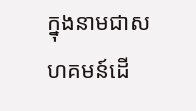ក្នុងនាមជាសហគមន៍ដើ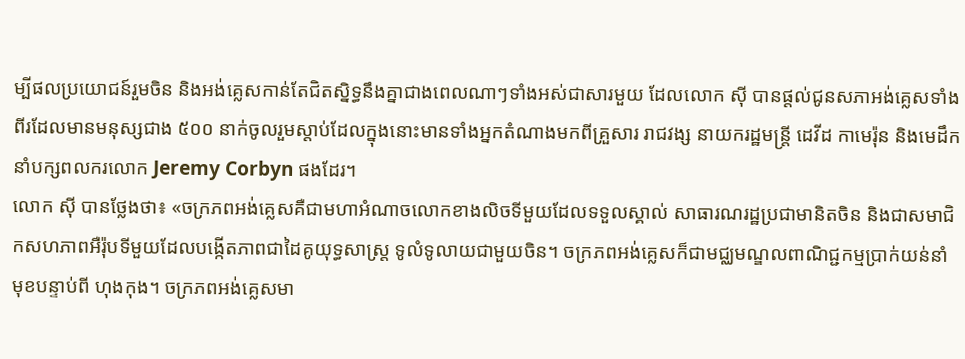ម្បីផលប្រយោជន៍រួមចិន និងអង់គ្លេសកាន់តែជិតស្និទ្ធនឹងគ្នាជាងពេលណាៗទាំងអស់ជាសារមួយ ដែលលោក ស៊ី បានផ្តល់ជូនសភាអង់គ្លេសទាំងពីរដែលមានមនុស្សជាង ៥០០ នាក់ចូលរួមស្តាប់ដែលក្នុងនោះមានទាំងអ្នកតំណាងមកពីគ្រួសារ រាជវង្ស នាយករដ្ឋមន្ត្រី ដេវីដ កាមេរ៉ុន និងមេដឹកនាំបក្សពលករលោក Jeremy Corbyn ផងដែរ។
លោក ស៊ី បានថ្លែងថា៖ «ចក្រភពអង់គ្លេសគឺជាមហាអំណាចលោកខាងលិចទីមួយដែលទទួលស្គាល់ សាធារណរដ្ឋប្រជាមានិតចិន និងជាសមាជិកសហភាពអឺរ៉ុបទីមួយដែលបង្កើតភាពជាដៃគូយុទ្ធសាស្ត្រ ទូលំទូលាយជាមួយចិន។ ចក្រភពអង់គ្លេសក៏ជាមជ្ឈមណ្ឌលពាណិជ្ជកម្មប្រាក់យន់នាំមុខបន្ទាប់ពី ហុងកុង។ ចក្រភពអង់គ្លេសមា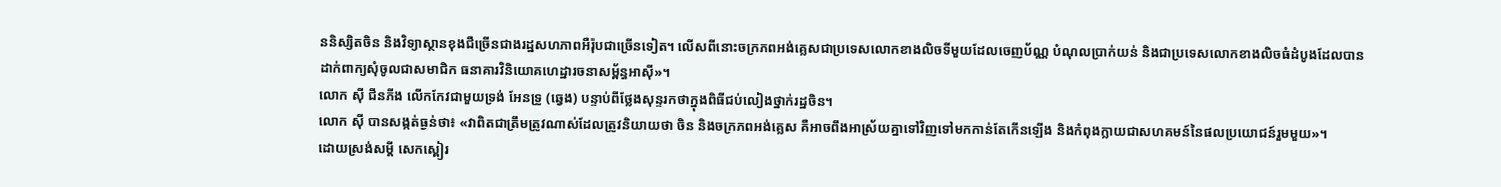ននិស្សិតចិន និងវិទ្យាស្ថានខុងជឺច្រើនជាងរដ្ឋសហភាពអឺរ៉ុបជាច្រើនទៀត។ លើសពីនោះចក្រភពអង់គ្លេសជាប្រទេសលោកខាងលិចទីមួយដែលចេញប័ណ្ណ បំណុលប្រាក់យន់ និងជាប្រទេសលោកខាងលិចធំដំបូងដែលបានដាក់ពាក្យសុំចូលជាសមាជិក ធនាគារវិនិយោគហេដ្ឋារចនាសម្ព័ន្ធអាស៊ី»។
លោក ស៊ី ជីនភីង លើកកែវជាមួយទ្រង់ អែនទ្រូ (ឆ្វេង) បន្ទាប់ពីថ្លែងសុន្ទរកថាក្នុងពិធីជប់លៀងថ្នាក់រដ្ឋចិន។
លោក ស៊ី បានសង្កត់ធ្ងន់ថា៖ «វាពិតជាត្រឹមត្រូវណាស់ដែលត្រូវនិយាយថា ចិន និងចក្រភពអង់គ្លេស គឺអាចពឹងអាស្រ័យគ្នាទៅវិញទៅមកកាន់តែកើនឡើង និងកំពុងក្លាយជាសហគមន៍នៃផលប្រយោជន៍រួមមួយ»។
ដោយស្រង់សម្តី សេកស្ពៀរ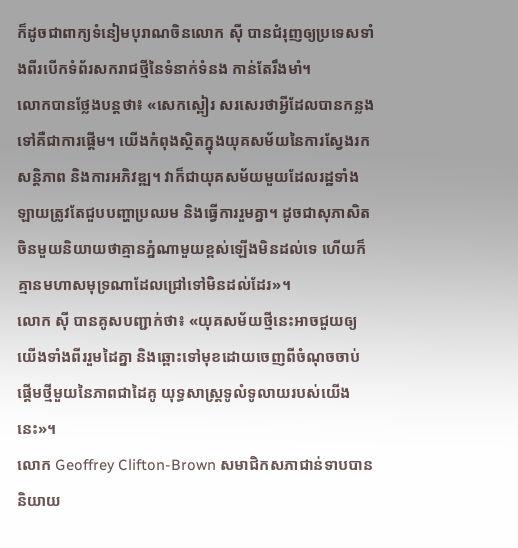ក៏ដូចជាពាក្យទំនៀមបុរាណចិនលោក ស៊ី បានជំរុញឲ្យប្រទេសទាំងពីរបើកទំព័រសករាជថ្មីនៃទំនាក់ទំនង កាន់តែរឹងមាំ។
លោកបានថ្លែងបន្តថា៖ «សេកស្ពៀរ សរសេរថាអ្វីដែលបានកន្លងទៅគឺជាការផ្តើម។ យើងកំពុងស្ថិតក្នុងយុគសម័យនៃការស្វែងរកសន្តិភាព និងការអភិវឌ្ឍ។ វាក៏ជាយុគសម័យមួយដែលរដ្ឋទាំងឡាយត្រូវតែជួបបញ្ហាប្រឈម និងធ្វើការរួមគ្នា។ ដូចជាសុភាសិតចិនមួយនិយាយថាគ្មានភ្នំណាមួយខ្ពស់ឡើងមិនដល់ទេ ហើយក៏គ្មានមហាសមុទ្រណាដែលជ្រៅទៅមិនដល់ដែរ»។
លោក ស៊ី បានគូសបញ្ជាក់ថា៖ «យុគសម័យថ្មីនេះអាចជួយឲ្យយើងទាំងពីររួមដៃគ្នា និងឆ្ពោះទៅមុខដោយចេញពីចំណុចចាប់ផ្តើមថ្មីមួយនៃភាពជាដៃគូ យុទ្ធសាស្ត្រទូលំទូលាយរបស់យើងនេះ»។
លោក Geoffrey Clifton-Brown សមាជិកសភាជាន់ទាបបាននិយាយ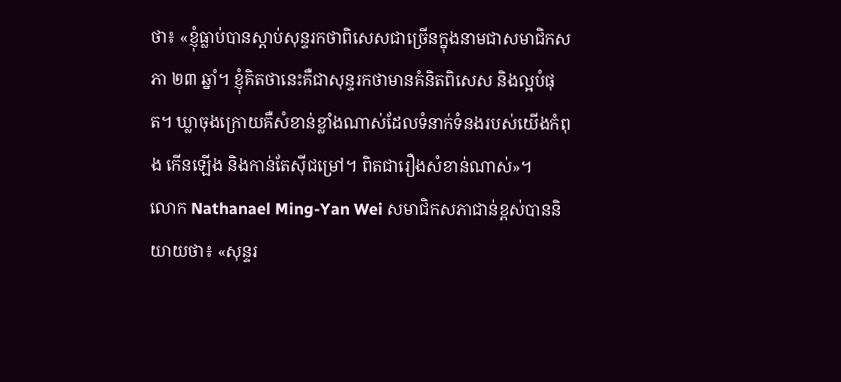ថា៖ «ខ្ញុំធ្លាប់បានស្តាប់សុន្ទរកថាពិសេសជាច្រើនក្នុងនាមជាសមាជិកសភា ២៣ ឆ្នាំ។ ខ្ញុំគិតថានេះគឺជាសុន្ទរកថាមានគំនិតពិសេស និងល្អបំផុត។ ឃ្លាចុងក្រោយគឺសំខាន់ខ្លាំងណាស់ដែលទំនាក់ទំនងរបស់យើងកំពុង កើនឡើង និងកាន់តែស៊ីជម្រៅ។ ពិតជារឿងសំខាន់ណាស់»។
លោក Nathanael Ming-Yan Wei សមាជិកសភាជាន់ខ្ពស់បាននិយាយថា៖ «សុន្ទរ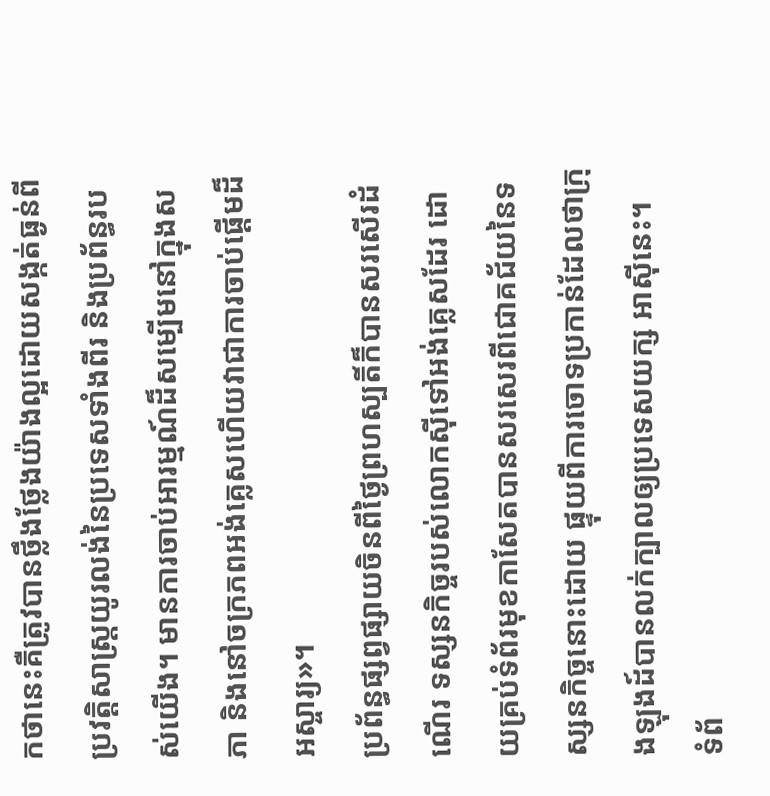កថានេះគឺត្រូវបានថ្លឹងថ្លែងយ៉ាងល្អដោយសង្កត់ធ្ងន់ពី ប្រវត្តិសាស្ត្រយូរលង់នៃប្រទេសទាំងពីរ និងប្រព័ន្ធរបស់យើង។ មានការចាប់អារម្មណ៍ដ៏សម្បើមនៅក្នុងសភា និងនៅចក្រភពអង់គ្លេសហើយវាជាការចាប់ផ្តើមដ៏អស្ចារ្យ»។
ប្រព័ន្ធផ្សព្វផ្សាយចិនពីថ្ងៃព្រហស្បតិ៍ក៏បានសរសើរដំណើរ ទស្សនកិច្ចរបស់លោកស៊ីទៅអង់គ្លេសដែរ ដោយគ្រប់ទំព័រមុខកាសែតបានសរសេរពីជោគជ័យនៃទស្សនកិច្ចនោះដោយ ផ្ទុយពីការចោទប្រកាន់ដែលថាក្រុងឡុងដ៍បានលក់ក្បាលឲ្យប្រទេសយក្ស អាស៊ីនេះ។
ទំព័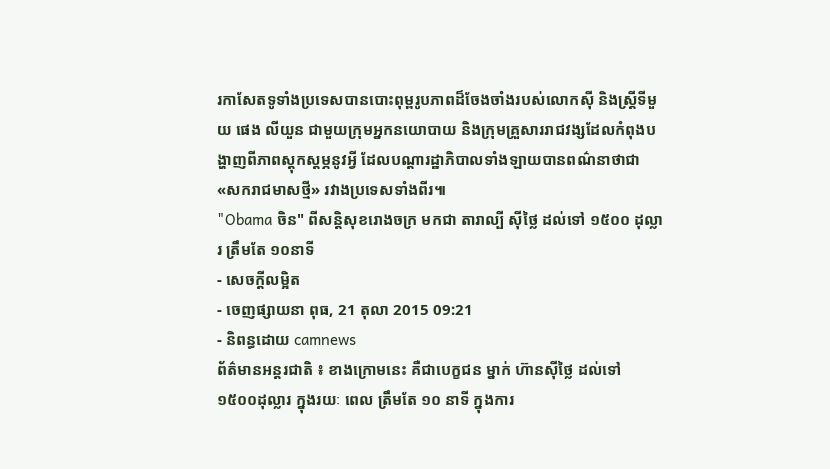រកាសែតទូទាំងប្រទេសបានបោះពុម្ពរូបភាពដ៏ចែងចាំងរបស់លោកស៊ី និងស្ត្រីទីមួយ ផេង លីយួន ជាមួយក្រុមអ្នកនយោបាយ និងក្រុមគ្រួសាររាជវង្សដែលកំពុងបង្ហាញពីភាពស្តុកស្តម្ភនូវអ្វី ដែលបណ្តារដ្ឋាភិបាលទាំងឡាយបានពណ៌នាថាជា «សករាជមាសថ្មី» រវាងប្រទេសទាំងពីរ៕
"Obama ចិន" ពីសន្តិសុខរោងចក្រ មកជា តារាល្បី ស៊ីថ្លៃ ដល់ទៅ ១៥០០ ដុល្លារ ត្រឹមតែ ១០នាទី
- សេចក្ដីលម្អិត
- ចេញផ្សាយនា ពុធ, 21 តុលា 2015 09:21
- និពន្ធដោយ camnews
ព័ត៌មានអន្តរជាតិ ៖ ខាងក្រោមនេះ គឺជាបេក្ខជន ម្នាក់ ហ៊ានស៊ីថ្លៃ ដល់ទៅ ១៥០០ដុល្លារ ក្នុងរយៈ ពេល ត្រឹមតែ ១០ នាទី ក្នុងការ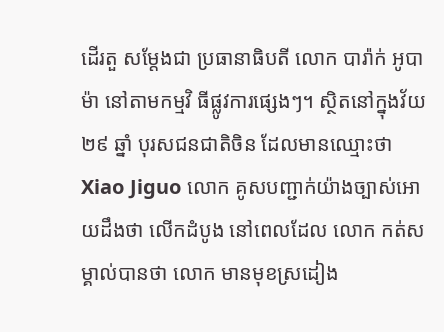ដើរតួ សម្តែងជា ប្រធានាធិបតី លោក បារ៉ាក់ អូបាម៉ា នៅតាមកម្មវិ ធីផ្លូវការផ្សេងៗ។ ស្ថិតនៅក្នុងវ័យ ២៩ ឆ្នាំ បុរសជនជាតិចិន ដែលមានឈ្មោះថា Xiao Jiguo លោក គូសបញ្ជាក់យ៉ាងច្បាស់អោយដឹងថា លើកដំបូង នៅពេលដែល លោក កត់សម្គាល់បានថា លោក មានមុខស្រដៀង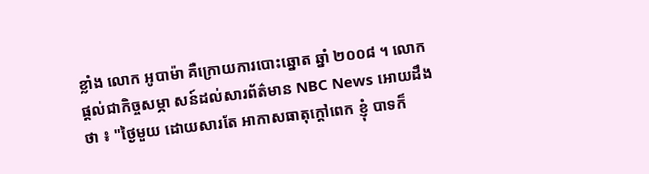ខ្លាំង លោក អូបាម៉ា គឺក្រោយការបោះឆ្នោត ឆ្នាំ ២០០៨ ។ លោក ផ្តល់ជាកិច្ចសម្ភា សន៍ដល់សារព័ត៌មាន NBC News អោយដឹងថា ៖ "ថ្ងៃមួយ ដោយសារតែ អាកាសធាតុក្តៅពេក ខ្ញុំ បាទក៏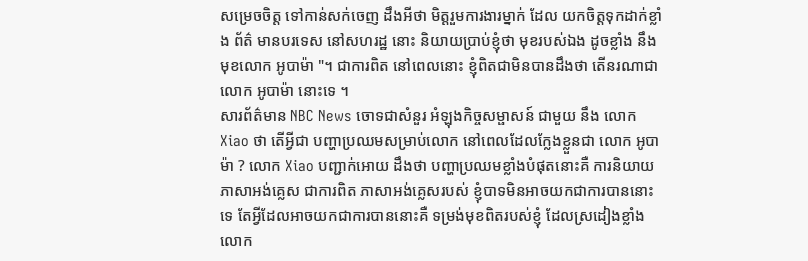សម្រេចចិត្ត ទៅកាន់សក់ចេញ ដឹងអីថា មិត្តរួមការងារម្នាក់ ដែល យកចិត្តទុកដាក់ខ្លាំង ព័ត៌ មានបរទេស នៅសហរដ្ឋ នោះ និយាយប្រាប់ខ្ញុំថា មុខរបស់ឯង ដូចខ្លាំង នឹងមុខលោក អូបាម៉ា "។ ជាការពិត នៅពេលនោះ ខ្ញុំពិតជាមិនបានដឹងថា តើនរណាជា លោក អូបាម៉ា នោះទេ ។
សារព័ត៌មាន NBC News ចោទជាសំនួរ អំឡុងកិច្ចសម្ផាសន៍ ជាមួយ នឹង លោក Xiao ថា តើអ្វីជា បញ្ហាប្រឈមសម្រាប់លោក នៅពេលដែលក្លែងខ្លួនជា លោក អូបាម៉ា ? លោក Xiao បញ្ជាក់អោយ ដឹងថា បញ្ហាប្រឈមខ្លាំងបំផុតនោះគឺ ការនិយាយភាសាអង់គ្លេស ជាការពិត ភាសាអង់គ្លេសរបស់ ខ្ញុំបាទមិនអាចយកជាការបាននោះទេ តែអ្វីដែលអាចយកជាការបាននោះគឺ ទម្រង់មុខពិតរបស់ខ្ញុំ ដែលស្រដៀងខ្លាំង លោក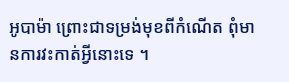អូបាម៉ា ព្រោះជាទម្រង់មុខពីកំណើត ពុំមានការវះកាត់អ្វីនោះទេ ។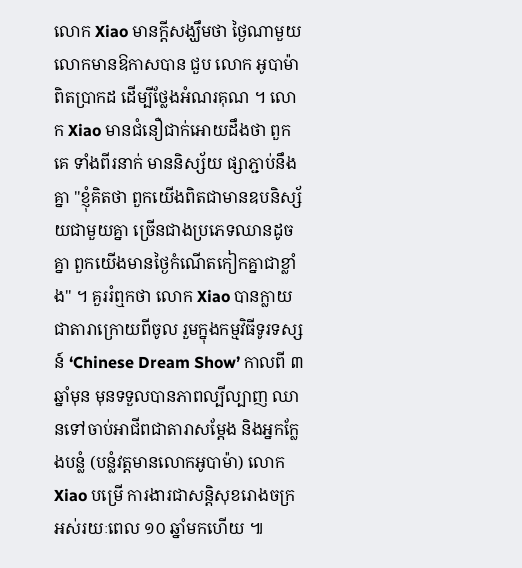លោក Xiao មានក្តីសង្ឃឹមថា ថ្ងៃណាមួយ លោកមានឱកាសបាន ជួប លោក អូបាម៉ា ពិតប្រាកដ ដើម្បីថ្លែងអំណរគុណ ។ លោក Xiao មានជំនឿជាក់អោយដឹងថា ពួកគេ ទាំងពីរនាក់ មាននិស្ស័យ ផ្សាភ្ជាប់នឹងគ្នា "ខ្ញុំគិតថា ពួកយើងពិតជាមានឧបនិស្ស័យជាមួយគ្នា ច្រើនជាងប្រភេទឈានដូចគ្នា ពួកយើងមានថ្ងៃកំណើតកៀកគ្នាជាខ្លាំង" ។ គួររំឮកថា លោក Xiao បានក្លាយជាតារាក្រោយពីចូល រួមក្នុងកម្មវិធីទូរទស្សន៍ ‘Chinese Dream Show’ កាលពី ៣ ឆ្នាំមុន មុនទទួលបានភាពល្បីល្បាញ ឈានទៅចាប់អាជីពជាតារាសម្តែង និងអ្នកក្លែងបន្លំ (បន្លំវត្តមានលោកអូបាម៉ា) លោក Xiao បម្រើ ការងារជាសន្តិសុខរោងចក្រអស់រយៈពេល ១០ ឆ្នាំមកហើយ ៕